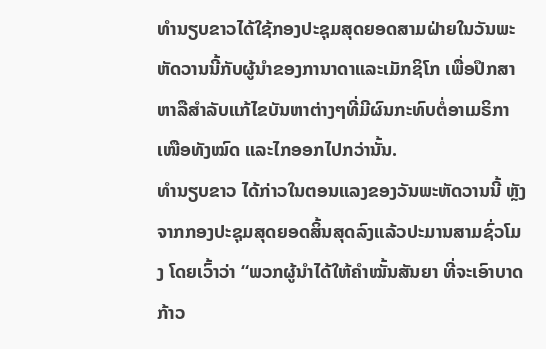ທຳນຽບຂາວໄດ້ໃຊ້ກອງປະຊຸມສຸດຍອດສາມຝ່າຍໃນວັນພະຫັດວານນີ້ກັບຜູ້ນຳຂອງການາດາແລະເມັກຊິໂກ ເພື່ອປຶກສາຫາລືສຳລັບແກ້ໄຂບັນຫາຕ່າງໆທີ່ມີຜົນກະທົບຕໍ່ອາເມຣິກາເໜືອທັງໝົດ ແລະໄກອອກໄປກວ່ານັ້ນ.
ທຳນຽບຂາວ ໄດ້ກ່າວໃນຕອນແລງຂອງວັນພະຫັດວານນີ້ ຫຼັງຈາກກອງປະຊຸມສຸດຍອດສິ້ນສຸດລົງແລ້ວປະມານສາມຊົ່ວໂມງ ໂດຍເວົ້າວ່າ “ພວກຜູ້ນຳໄດ້ໃຫ້ຄຳໝັ້ນສັນຍາ ທີ່ຈະເອົາບາດກ້າວ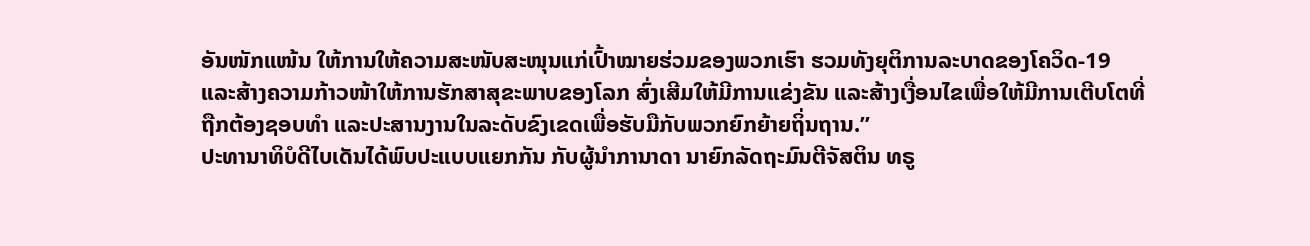ອັນໜັກແໜ້ນ ໃຫ້ການໃຫ້ຄວາມສະໜັບສະໜຸນແກ່ເປົ້າໝາຍຮ່ວມຂອງພວກເຮົາ ຮວມທັງຍຸຕິການລະບາດຂອງໂຄວິດ-19 ແລະສ້າງຄວາມກ້າວໜ້າໃຫ້ການຮັກສາສຸຂະພາບຂອງໂລກ ສົ່ງເສີມໃຫ້ມີການແຂ່ງຂັນ ແລະສ້າງເງື່ອນໄຂເພື່ອໃຫ້ມີການເຕີບໂຕທີ່ຖືກຕ້ອງຊອບທຳ ແລະປະສານງານໃນລະດັບຂົງເຂດເພື່ອຮັບມືກັບພວກຍົກຍ້າຍຖິ່ນຖານ.”
ປະທານາທິບໍດີໄບເດັນໄດ້ພົບປະແບບແຍກກັນ ກັບຜູ້ນຳການາດາ ນາຍົກລັດຖະມົນຕີຈັສຕິນ ທຣູ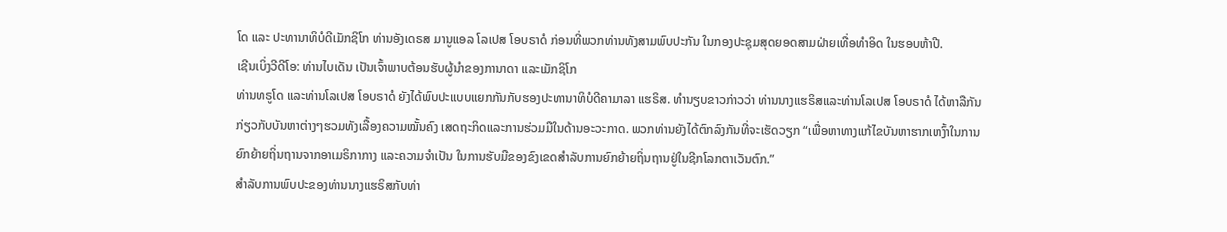ໂດ ແລະ ປະທານາທິບໍດີເມັກຊິໂກ ທ່ານອັງເດຣສ ມານູແອລ ໂລເປສ ໂອບຣາດໍ ກ່ອນທີ່ພວກທ່ານທັງສາມພົບປະກັນ ໃນກອງປະຊຸມສຸດຍອດສາມຝ່າຍເທື່ອທຳອິດ ໃນຮອບຫ້າປີ.
ເຊີນເບິ່ງວີດີໂອ: ທ່ານໄບເດັນ ເປັນເຈົ້າພາບຕ້ອນຮັບຜູ້ນຳຂອງການາດາ ແລະເມັກຊິໂກ
ທ່ານທຣູໂດ ແລະທ່ານໂລເປສ ໂອບຣາດໍ ຍັງໄດ້ພົບປະແບບແຍກກັນກັບຮອງປະທານາທິບໍດີຄາມາລາ ແຮຣິສ. ທຳນຽບຂາວກ່າວວ່າ ທ່ານນາງແຮຣິສແລະທ່ານໂລເປສ ໂອບຣາດໍ ໄດ້ຫາລືກັນກ່ຽວກັບບັນຫາຕ່າງໆຮວມທັງເລື້ອງຄວາມໝັ້ນຄົງ ເສດຖະກິດແລະການຮ່ວມມືໃນດ້ານອະວະກາດ. ພວກທ່ານຍັງໄດ້ຕົກລົງກັນທີ່ຈະເຮັດວຽກ “ເພື່ອຫາທາງແກ້ໄຂບັນຫາຮາກເຫງົ້າໃນການຍົກຍ້າຍຖິ່ນຖານຈາກອາເມຣິກາກາງ ແລະຄວາມຈຳເປັນ ໃນການຮັບມືຂອງຂົງເຂດສຳລັບການຍົກຍ້າຍຖິ່ນຖານຢູ່ໃນຊີກໂລກຕາເວັນຕົກ.”
ສຳລັບການພົບປະຂອງທ່ານນາງແຮຣິສກັບທ່າ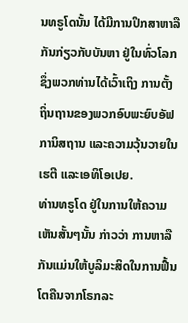ນທຣູໂດນັ້ນ ໄດ້ມີການປຶກສາຫາລືກັນກ່ຽວກັບບັນຫາ ຢູ່ໃນທົ່ວໂລກ ຊຶ່ງພວກທ່ານໄດ້ເວົ້າເຖິງ ການຕັ້ງຖິ່ນຖານຂອງພວກອົບພະຍົບອັຟການິສຖານ ແລະຄວາມວຸ້ນວາຍໃນເຮຕີ ແລະເອທິໂອເປຍ.
ທ່ານທຣູໂດ ຢູ່ໃນການໃຫ້ຄວາມເຫັນສັ້ນໆນັ້ນ ກ່າວວ່າ ການຫາລືກັນແມ່ນໃຫ້ບູລິມະສິດໃນການຟື້ນໂຕຄືນຈາກໂຣກລະ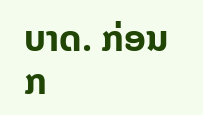ບາດ. ກ່ອນກ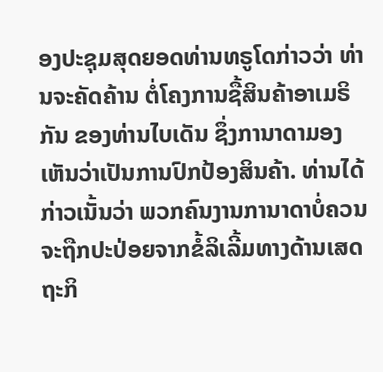ອງປະຊຸມສຸດຍອດທ່ານທຣູໂດກ່າວວ່າ ທ່ານຈະຄັດຄ້ານ ຕໍ່ໂຄງການຊື້ສິນຄ້າອາເມຣິກັນ ຂອງທ່ານໄບເດັນ ຊຶ່ງການາດາມອງເຫັນວ່າເປັນການປົກປ້ອງສິນຄ້າ. ທ່ານໄດ້ກ່າວເນັ້ນວ່າ ພວກຄົນງານການາດາບໍ່ຄວນຈະຖືກປະປ່ອຍຈາກຂໍ້ລິເລີ້ມທາງດ້ານເສດຖະກິ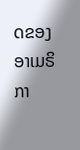ດຂອງອາເມຣິກາ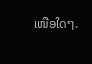ເໜືອໃດໆ.